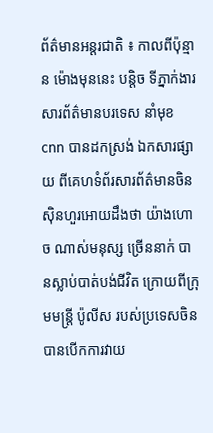ព័ត៌មានអន្តរជាតិ ៖ កាលពីប៉ុន្មាន ម៉ោងមុននេះ បន្តិច ទីភ្នាក់ងារសារព័ត៌មានបរទេស នាំមុខ cnn បានដកស្រង់ ឯកសារផ្សាយ ពីគេហទំព័រសារព័ត៌មានចិន ស៊ិនហួរអោយដឹងថា យ៉ាងហោច ណាស់មនុស្ស ច្រើននាក់ បានស្លាប់បាត់បង់ជីវិត ក្រោយពីក្រុមមន្រ្តី ប៉ូលីស របស់ប្រទេសចិន បានបើកការវាយ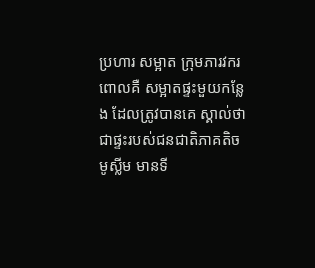ប្រហារ សម្អាត ក្រុមភារវករ ពោលគឺ សម្អាតផ្ទះមួយកន្លែង ដែលត្រូវបានគេ ស្គាល់ថា ជាផ្ទះរបស់ជនជាតិភាគតិច មូស្លីម មានទី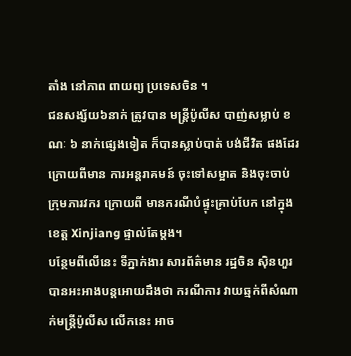តាំង នៅភាព ពាយព្យ ប្រទេសចិន ។
ជនសង្ស័យ៦នាក់ ត្រូវបាន មន្រ្តីប៉ូលីស បាញ់សម្លាប់ ខណៈ ៦ នាក់ផ្សេងទៀត ក៏បានស្លាប់បាត់ បង់ជីវិត ផងដែរ ក្រោយពីមាន ការអន្តរាគមន៍ ចុះទៅសម្អាត និងចុះចាប់ ក្រុមភារវករ ក្រោយពី មានករណីបំផ្ទុះគ្រាប់បែក នៅក្នុងខេត្ត Xinjiang ផ្ទាល់តែម្តង។
បន្ថែមពីលើនេះ ទីភ្នាក់ងារ សារព័ត៌មាន រដ្ឋចិន ស៊ិនហួរ បានអះអាងបន្តអោយដឹងថា ករណីការ វាយឆ្មក់ពីសំណាក់មន្រ្តីប៉ូលីស លើកនេះ អាច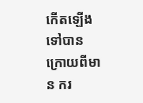កើតឡើងទៅបាន ក្រោយពីមាន ករ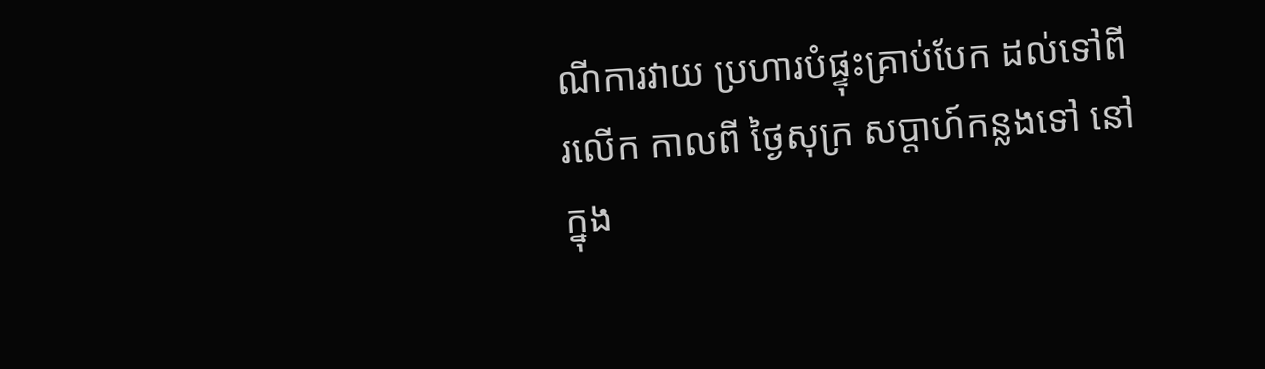ណីការវាយ ប្រហារបំផ្ទុះគ្រាប់បែក ដល់ទៅពីរលើក កាលពី ថ្ងៃសុក្រ សប្តាហ៍កន្លងទៅ នៅក្នុង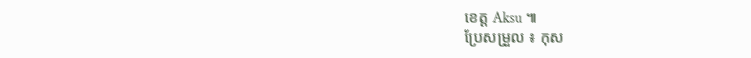ខេត្ត Aksu ៕
ប្រែសម្រួល ៖ កុស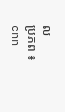ល
ប្រភព ៖ cnn